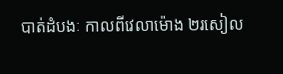បាត់ដំបងៈ កាលពីវេលាម៉ោង ២រសៀល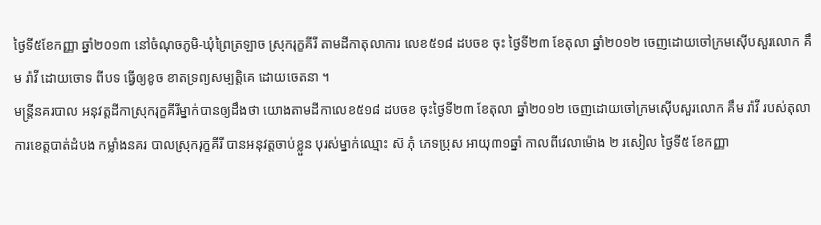ថ្ងៃទី៥ខែកញ្ញា ឆ្នាំ២០១៣ នៅចំណុចភូមិ-ឃុំព្រៃត្រឡាច ស្រុករុក្ខគីរី តាមដីកាតុលាការ លេខ៥១៨ ដបចខ ចុះ ថ្ងៃទី២៣ ខែតុលា ឆ្នាំ២០១២ ចេញដោយចៅក្រមស៊ើបសួរលោក គឹម រ៉ាវី ដោយចោទ ពីបទ ធ្វើឲ្យខូច ខាតទ្រព្យសម្បត្តិគេ ដោយចេតនា ។
មន្ត្រីនគរបាល អនុវត្តដីកាស្រុករុក្ខគីរីម្នាក់បានឲ្យដឹងថា យោងតាមដីកាលេខ៥១៨ ដបចខ ចុះថ្ងៃទី២៣ ខែតុលា ឆ្នាំ២០១២ ចេញដោយចៅក្រមស៊ើបសួរលោក គឹម រ៉ាវី របស់តុលាការខេត្តបាត់ដំបង កម្លាំងនគរ បាលស្រុករុក្ខគីរី បានអនុវត្តចាប់ខ្លួន បុរស់ម្នាក់ឈ្មោះ ស៊ ភុំ ភេទប្រុស អាយុ៣១ឆ្នាំ កាលពីវេលាម៉ោង ២ រសៀល ថ្ងៃទី៥ ខែកញ្ញា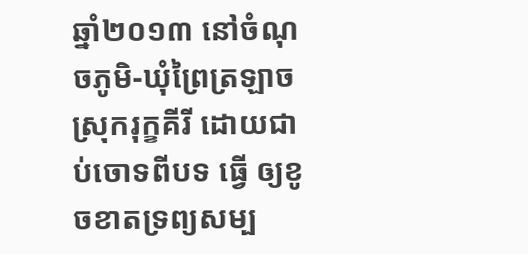ឆ្នាំ២០១៣ នៅចំណុចភូមិ-ឃុំព្រៃត្រឡាច ស្រុករុក្ខគីរី ដោយជាប់ចោទពីបទ ធ្វើ ឲ្យខូចខាតទ្រព្យសម្ប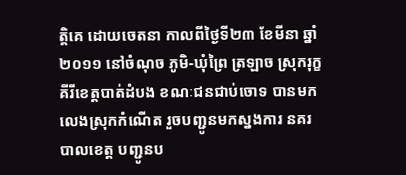ត្តិគេ ដោយចេតនា កាលពីថ្ងៃទី២៣ ខែមីនា ឆ្នាំ២០១១ នៅចំណុច ភូមិ-ឃុំព្រៃ ត្រឡាច ស្រុករុក្ខគីរីខេត្តបាត់ដំបង ខណៈជនជាប់ចោទ បានមកលេងស្រុកកំណើត រួចបញ្ជូនមកស្នងការ នគរបាលខេត្ត បញ្ជូនប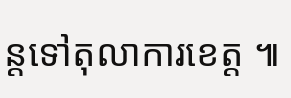ន្តទៅតុលាការខេត្ត ៕